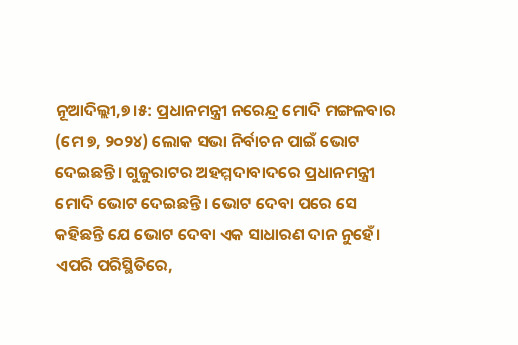ନୂଆଦିଲ୍ଲୀ,୭।୫: ପ୍ରଧାନମନ୍ତ୍ରୀ ନରେନ୍ଦ୍ର ମୋଦି ମଙ୍ଗଳବାର (ମେ ୭, ୨୦୨୪) ଲୋକ ସଭା ନିର୍ବାଚନ ପାଇଁ ଭୋଟ ଦେଇଛନ୍ତି। ଗୁଜୁରାଟର ଅହମ୍ମଦାବାଦରେ ପ୍ରଧାନମନ୍ତ୍ରୀ ମୋଦି ଭୋଟ ଦେଇଛନ୍ତି। ଭୋଟ ଦେବା ପରେ ସେ କହିଛନ୍ତି ଯେ ଭୋଟ ଦେବା ଏକ ସାଧାରଣ ଦାନ ନୁହେଁ। ଏପରି ପରିସ୍ଥିତିରେ,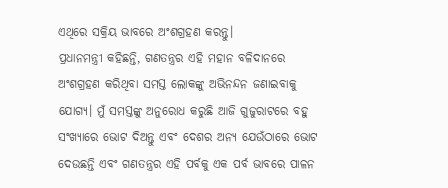ଏଥିରେ ସକ୍ରିୟ ଭାବରେ ଅଂଶଗ୍ରହଣ କରନ୍ତୁ।
ପ୍ରଧାନମନ୍ତ୍ରୀ କହିଛନ୍ତି, ଗଣତନ୍ତ୍ରର ଏହି ମହାନ ବଳିଦାନରେ ଅଂଶଗ୍ରହଣ କରିଥିବା ସମସ୍ତ ଲୋକଙ୍କୁ ଅଭିନନ୍ଦନ ଜଣାଇବାକୁ ଯୋଗ୍ୟ। ମୁଁ ସମସ୍ତଙ୍କୁ ଅନୁରୋଧ କରୁଛି ଆଜି ଗୁଜୁରାଟରେ ବହୁ ସଂଖ୍ୟାରେ ଭୋଟ ଦିଅନ୍ତୁ ଏବଂ ଦେଶର ଅନ୍ୟ ଯେଉଁଠାରେ ଭୋଟ ଦେଉଛନ୍ତି ଏବଂ ଗଣତନ୍ତ୍ରର ଏହି ପର୍ବକୁ ଏକ ପର୍ବ ଭାବରେ ପାଳନ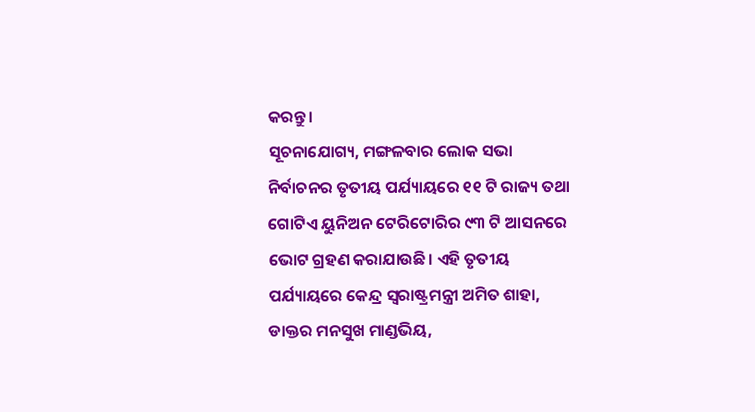କରନ୍ତୁ।
ସୂଚନାଯୋଗ୍ୟ, ମଙ୍ଗଳବାର ଲୋକ ସଭା ନିର୍ବାଚନର ତୃତୀୟ ପର୍ଯ୍ୟାୟରେ ୧୧ ଟି ରାଜ୍ୟ ତଥା ଗୋଟିଏ ୟୁନିଅନ ଟେରିଟୋରିର ୯୩ ଟି ଆସନରେ ଭୋଟ ଗ୍ରହଣ କରାଯାଉଛି। ଏହି ତୃତୀୟ ପର୍ଯ୍ୟାୟରେ କେନ୍ଦ୍ର ସ୍ବରାଷ୍ଟ୍ରମନ୍ତ୍ରୀ ଅମିତ ଶାହା, ଡାକ୍ତର ମନସୁଖ ମାଣ୍ଡଭିୟ,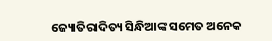ଜ୍ୟୋତିରାଦିତ୍ୟ ସିନ୍ଧିଆଙ୍କ ସମେତ ଅନେକ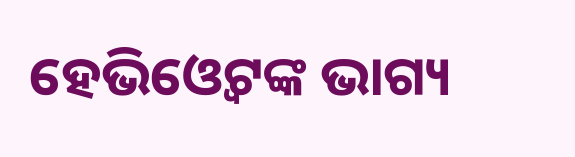ହେଭିଓ୍ବେଟଙ୍କ ଭାଗ୍ୟ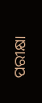ପରୀକ୍ଷା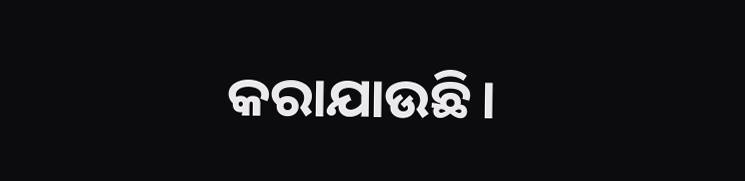କରାଯାଉଛି।